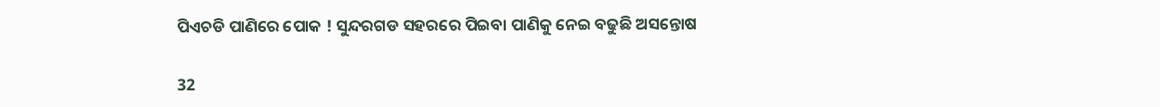ପିଏଚଡି ପାଣିରେ ପୋକ ! ସୁନ୍ଦରଗଡ ସହରରେ ପିଇବା ପାଣିକୁ ନେଇ ବଢୁଛି ଅସନ୍ତୋଷ

32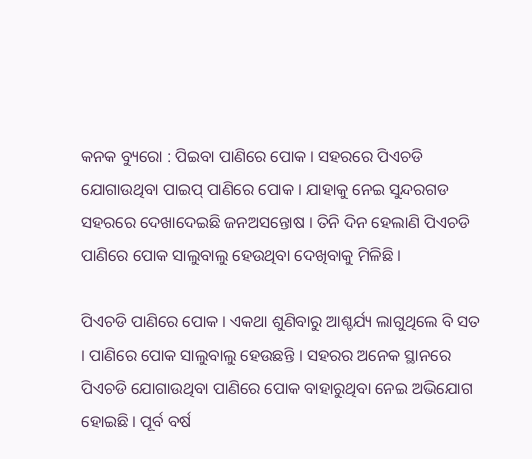କନକ ବ୍ୟୁରୋ : ପିଇବା ପାଣିରେ ପୋକ । ସହରରେ ପିଏଚଡି ଯୋଗାଉଥିବା ପାଇପ୍ ପାଣିରେ ପୋକ । ଯାହାକୁ ନେଇ ସୁନ୍ଦରଗଡ ସହରରେ ଦେଖାଦେଇଛି ଜନଅସନ୍ତୋଷ । ତିନି ଦିନ ହେଲାଣି ପିଏଚଡି ପାଣିରେ ପୋକ ସାଲୁବାଲୁ ହେଉଥିବା ଦେଖିବାକୁ ମିଳିଛି ।

ପିଏଚଡି ପାଣିରେ ପୋକ । ଏକଥା ଶୁଣିବାରୁ ଆଶ୍ଚର୍ଯ୍ୟ ଲାଗୁଥିଲେ ବି ସତ । ପାଣିରେ ପୋକ ସାଲୁବାଲୁ ହେଉଛନ୍ତି । ସହରର ଅନେକ ସ୍ଥାନରେ ପିଏଚଡି ଯୋଗାଉଥିବା ପାଣିରେ ପୋକ ବାହାରୁଥିବା ନେଇ ଅଭିଯୋଗ ହୋଇଛି । ପୂର୍ବ ବର୍ଷ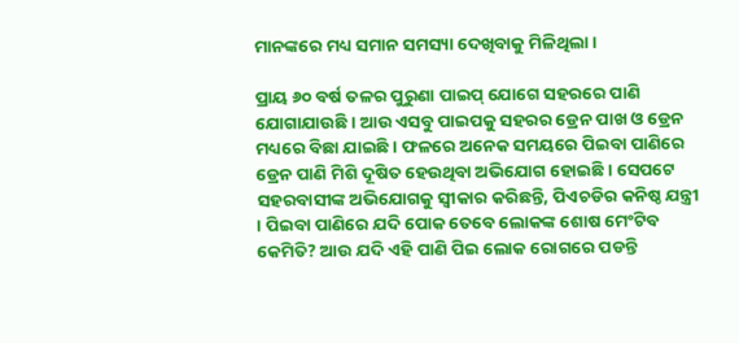ମାନଙ୍କରେ ମଧ୍ୟ ସମାନ ସମସ୍ୟା ଦେଖିବାକୁ ମିଳିଥିଲା ।

ପ୍ରାୟ ୬୦ ବର୍ଷ ତଳର ପୁରୁଣା ପାଇପ୍ ଯୋଗେ ସହରରେ ପାଣି ଯୋଗାଯାଉଛି । ଆଉ ଏସବୁ ପାଇପକୁ ସହରର ଡ୍ରେନ ପାଖ ଓ ଡ୍ରେନ ମଧ୍ୟରେ ବିଛା ଯାଇଛି । ଫଳରେ ଅନେକ ସମୟରେ ପିଇବା ପାଣିରେ ଡ୍ରେନ ପାଣି ମିଶି ଦୂଷିତ ହେଉଥିବା ଅଭିଯୋଗ ହୋଇଛି । ସେପଟେ ସହରବାସୀଙ୍କ ଅଭିଯୋଗକୁ ସ୍ୱୀକାର କରିଛନ୍ତି, ପିଏଚଡିର କନିଷ୍ଠ ଯନ୍ତ୍ରୀ । ପିଇବା ପାଣିରେ ଯଦି ପୋକ ତେବେ ଲୋକଙ୍କ ଶୋଷ ମେଂଟିବ କେମିତି? ଆଉ ଯଦି ଏହି ପାଣି ପିଇ ଲୋକ ରୋଗରେ ପଡନ୍ତି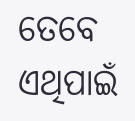ତେବେ ଏଥିପାଇଁ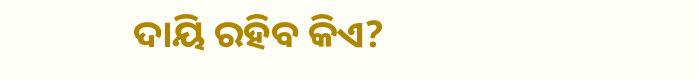ଦାୟି ରହିବ କିଏ?